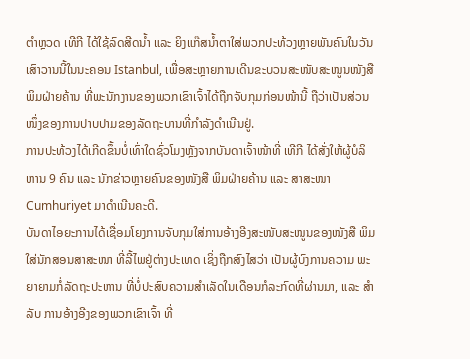ຕຳຫຼວດ ເທີກີ ໄດ້ໃຊ້ລົດສີດນ້ຳ ແລະ ຍິງແກ໊ສນ້ຳຕາໃສ່ພວກປະທ້ວງຫຼາຍພັນຄົນໃນວັນ ເສົາວານນີ້ໃນນະຄອນ Istanbul, ເພື່ອສະຫຼາຍການເດີນຂະບວນສະໜັບສະໜູນໜັງສື ພິມຝ່າຍຄ້ານ ທີ່ພະນັກງານຂອງພວກເຂົາເຈົ້າໄດ້ຖືກຈັບກຸມກ່ອນໜ້ານີ້ ຖືວ່າເປັນສ່ວນ ໜຶ່ງຂອງການປາບປາມຂອງລັດຖະບານທີ່ກຳລັງດຳເນີນຢູ່.
ການປະທ້ວງໄດ້ເກີດຂຶ້ນບໍ່ເທົ່າໃດຊົ່ວໂມງຫຼັງຈາກບັນດາເຈົ້າໜ້າທີ່ ເທີກີ ໄດ້ສັ່ງໃຫ້ຜູ້ບໍລິ ຫານ 9 ຄົນ ແລະ ນັກຂ່າວຫຼາຍຄົນຂອງໜັງສື ພິມຝ່າຍຄ້ານ ແລະ ສາສະໜາ Cumhuriyet ມາດຳເນີນຄະດີ.
ບັນດາໄອຍະການໄດ້ເຊື່ອມໂຍງການຈັບກຸມໃສ່ການອ້າງອີງສະໜັບສະໜູນຂອງໜັງສື ພິມໃສ່ນັກສອນສາສະໜາ ທີ່ລີ້ໄພຢູ່ຕ່າງປະເທດ ເຊິ່ງຖືກສົງໄສວ່າ ເປັນຜູ້ບົງການຄວາມ ພະຍາຍາມກໍ່ລັດຖະປະຫານ ທີ່ບໍ່ປະສົບຄວາມສຳເລັດໃນເດືອນກໍລະກົດທີ່ຜ່ານມາ, ແລະ ສຳລັບ ການອ້າງອີງຂອງພວກເຂົາເຈົ້າ ທີ່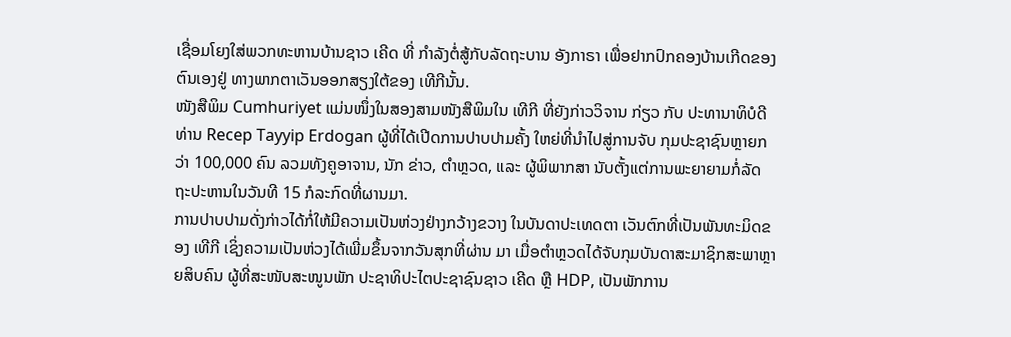ເຊື່ອມໂຍງໃສ່ພວກທະຫານບ້ານຊາວ ເຄີດ ທີ່ ກຳລັງຕໍ່ສູ້ກັບລັດຖະບານ ອັງກາຣາ ເພື່ອຢາກປົກຄອງບ້ານເກີດຂອງຕົນເອງຢູ່ ທາງພາກຕາເວັນອອກສຽງໃຕ້ຂອງ ເທີກີນັ້ນ.
ໜັງສືພິມ Cumhuriyet ແມ່ນໜຶ່ງໃນສອງສາມໜັງສືພິມໃນ ເທີກີ ທີ່ຍັງກ່າວວິຈານ ກ່ຽວ ກັບ ປະທານາທິບໍດີ ທ່ານ Recep Tayyip Erdogan ຜູ້ທີ່ໄດ້ເປີດການປາບປາມຄັ້ງ ໃຫຍ່ທີ່ນຳໄປສູ່ການຈັບ ກຸມປະຊາຊົນຫຼາຍກວ່າ 100,000 ຄົນ ລວມທັງຄູອາຈານ, ນັກ ຂ່າວ, ຕຳຫຼວດ, ແລະ ຜູ້ພິພາກສາ ນັບຕັ້ງແຕ່ການພະຍາຍາມກໍ່ລັດ ຖະປະຫານໃນວັນທີ 15 ກໍລະກົດທີ່ຜານມາ.
ການປາບປາມດັ່ງກ່າວໄດ້ກໍ່ໃຫ້ມີຄວາມເປັນຫ່ວງຢ່າງກວ້າງຂວາງ ໃນບັນດາປະເທດຕາ ເວັນຕົກທີ່ເປັນພັນທະມິດຂອງ ເທີກີ ເຊິ່ງຄວາມເປັນຫ່ວງໄດ້ເພີ່ມຂຶ້ນຈາກວັນສຸກທີ່ຜ່ານ ມາ ເມື່ອຕຳຫຼວດໄດ້ຈັບກຸມບັນດາສະມາຊິກສະພາຫຼາຍສິບຄົນ ຜູ້ທີ່ສະໜັບສະໜູນພັກ ປະຊາທິປະໄຕປະຊາຊົນຊາວ ເຄີດ ຫຼື HDP, ເປັນພັກການ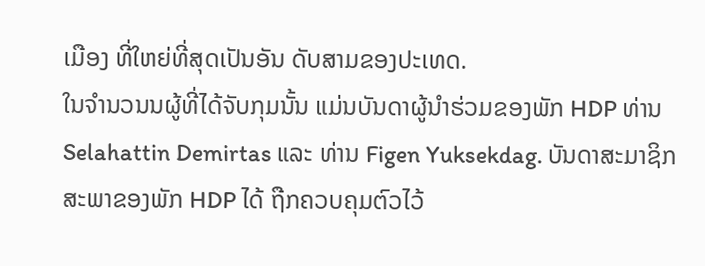ເມືອງ ທີ່ໃຫຍ່ທີ່ສຸດເປັນອັນ ດັບສາມຂອງປະເທດ.
ໃນຈຳນວນນຜູ້ທີ່ໄດ້ຈັບກຸມນັ້ນ ແມ່ນບັນດາຜູ້ນຳຮ່ວມຂອງພັກ HDP ທ່ານ Selahattin Demirtas ແລະ ທ່ານ Figen Yuksekdag. ບັນດາສະມາຊິກສະພາຂອງພັກ HDP ໄດ້ ຖືກຄວບຄຸມຕົວໄວ້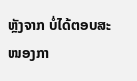ຫຼັງຈາກ ບໍ່ໄດ້ຕອບສະໜອງກາ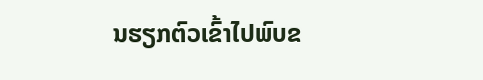ນຮຽກຕົວເຂົ້າໄປພົບຂ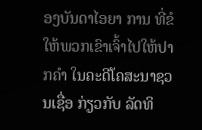ອງບັນດາໄອຍາ ການ ທີ່ຂໍໃຫ້ພວກເຂົາເຈົ້າໄປໃຫ້ປາກຄຳ ໃນຄະດີໂຄສະນາຊວນເຊື່ອ ກ່ຽວກັບ ລັດທິ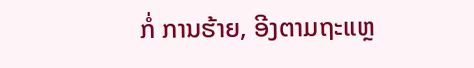ກໍ່ ການຮ້າຍ, ອີງຕາມຖະແຫຼ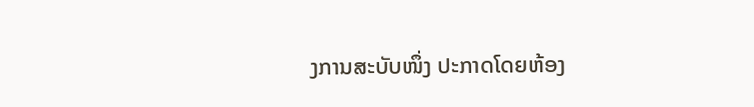ງການສະບັບໜຶ່ງ ປະກາດໂດຍຫ້ອງ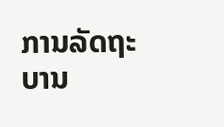ການລັດຖະບານ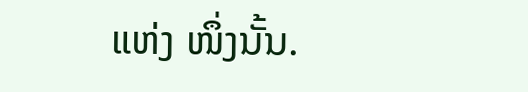ແຫ່ງ ໜຶ່ງນັ້ນ.